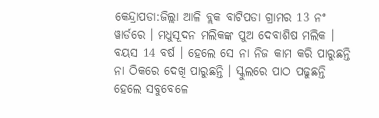କେନ୍ଦ୍ରାପଡା:ଜିଲ୍ଲା ଆଳି ବ୍ଲକ ବାଟିପଡା ଗ୍ରାମର 13 ନଂ ୱାର୍ଡରେ । ମଧୁସୂଦନ ମଲିକଙ୍କ ପୁଅ ଦେବାଶିଷ ମଲିକ । ବୟସ 14 ବର୍ଷ । ହେଲେ ସେ ନା ନିଜ କାମ କରି ପାରୁଛନ୍ତି ନା ଠିକରେ ଦେଖି ପାରୁଛନ୍ତି । ସ୍କୁଲରେ ପାଠ ପଢୁଛନ୍ତି ହେଲେ ସବୁବେଳେ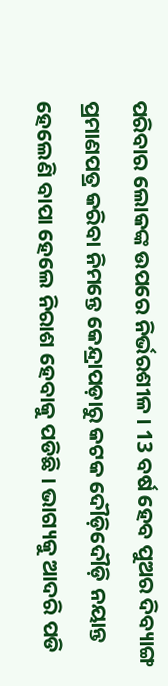ପରିବାର ଲୋକଙ୍କ ଉପରେ ନିର୍ଭରଶୀଳ । 13 ବର୍ଷ ହେବ ପୁଅର ଦିବ୍ୟାଙ୍ଗ ପ୍ରମାଣପତ୍ର କରିବା ନିମନ୍ତେ କେନ୍ଦ୍ରାପଡ଼ାରୁ କଟକ ଦୌଡ଼ିଦୌଡ଼ି ନୟାନ୍ତ ହେଲେଣି ବାପା ହେଲେ ନିରାଶ ହେବାକୁ ପଡିଛି । ଭାଗ୍ୟକୁ ଆଦରି ପଡି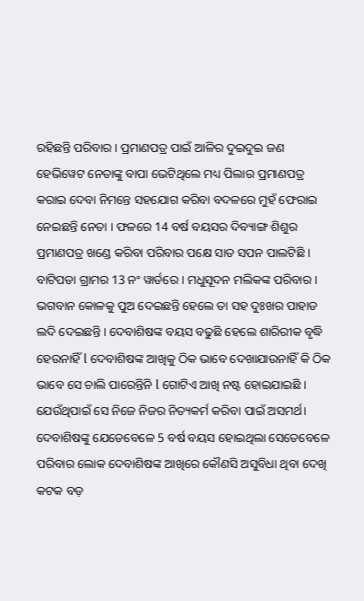ରହିଛନ୍ତି ପରିବାର । ପ୍ରମାଣପତ୍ର ପାଇଁ ଆଳିର ଦୁଇଦୁଇ ଜଣ ହେଭିୱେଟ ନେତାଙ୍କୁ ବାପା ଭେଟିଥିଲେ ମଧ୍ୟ ପିଲାର ପ୍ରମାଣପତ୍ର କରାଇ ଦେବା ନିମନ୍ତେ ସହଯୋଗ କରିବା ବଦଳରେ ମୁହଁ ଫେରାଇ ନେଇଛନ୍ତି ନେତା । ଫଳରେ 14 ବର୍ଷ ବୟସର ଦିବ୍ୟାଙ୍ଗ ଶିଶୁର ପ୍ରମାଣପତ୍ର ଖଣ୍ଡେ କରିବା ପରିବାର ପକ୍ଷେ ସାତ ସପନ ପାଲଟିଛି ।
ବାଟିପଡା ଗ୍ରାମର 13 ନଂ ୱାର୍ଡରେ । ମଧୁସୂଦନ ମଲିକଙ୍କ ପରିବାର । ଭଗବାନ କୋଳକୁ ପୁଅ ଦେଇଛନ୍ତି ହେଲେ ତା ସହ ଦୁଃଖର ପାହାଡ ଲଦି ଦେଇଛନ୍ତି । ଦେବାଶିଷଙ୍କ ବୟସ ବଢୁଛି ହେଲେ ଶାରିରୀକ ବୃଦ୍ଧି ହେଉନାହିଁ l ଦେବାଶିଷଙ୍କ ଆଖିକୁ ଠିକ ଭାବେ ଦେଖାଯାଉନାହିଁ କି ଠିକ ଭାବେ ସେ ଚାଲି ପାରେନ୍ତିନି l ଗୋଟିଏ ଆଖି ନଷ୍ଟ ହୋଇଯାଇଛି । ଯେଉଁଥିପାଇଁ ସେ ନିଜେ ନିଜର ନିତ୍ୟକର୍ମ କରିବା ପାଇଁ ଅସମର୍ଥ। ଦେବାଶିଷଙ୍କୁ ଯେତେବେଳେ 5 ବର୍ଷ ବୟସ ହୋଇଥିଲା ସେତେବେଳେ ପରିବାର ଲୋକ ଦେବାଶିଷଙ୍କ ଆଖିରେ କୌଣସି ଅସୁବିଧା ଥିବା ଦେଖି କଟକ ବଡ଼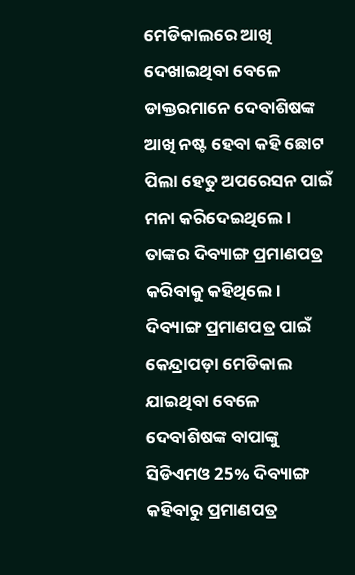ମେଡିକାଲରେ ଆଖି ଦେଖାଇଥିବା ବେଳେ ଡାକ୍ତରମାନେ ଦେବାଶିଷଙ୍କ ଆଖି ନଷ୍ଟ ହେବା କହି ଛୋଟ ପିଲା ହେତୁ ଅପରେସନ ପାଇଁ ମନା କରିଦେଇଥିଲେ । ତାଙ୍କର ଦିବ୍ୟାଙ୍ଗ ପ୍ରମାଣପତ୍ର କରିବାକୁ କହିଥିଲେ। ଦିବ୍ୟାଙ୍ଗ ପ୍ରମାଣପତ୍ର ପାଇଁ କେନ୍ଦ୍ରାପଡ଼ା ମେଡିକାଲ ଯାଇଥିବା ବେଳେ ଦେବାଶିଷଙ୍କ ବାପାଙ୍କୁ ସିଡିଏମଓ 25% ଦିବ୍ୟାଙ୍ଗ କହିବାରୁ ପ୍ରମାଣପତ୍ର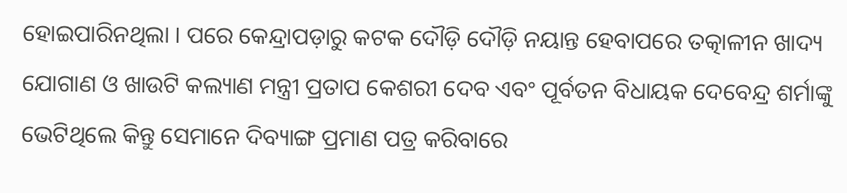ହୋଇପାରିନଥିଲା । ପରେ କେନ୍ଦ୍ରାପଡ଼ାରୁ କଟକ ଦୌଡ଼ି ଦୌଡ଼ି ନୟାନ୍ତ ହେବାପରେ ତତ୍କାଳୀନ ଖାଦ୍ୟ ଯୋଗାଣ ଓ ଖାଉଟି କଲ୍ୟାଣ ମନ୍ତ୍ରୀ ପ୍ରତାପ କେଶରୀ ଦେବ ଏବଂ ପୂର୍ବତନ ବିଧାୟକ ଦେବେନ୍ଦ୍ର ଶର୍ମାଙ୍କୁ ଭେଟିଥିଲେ କିନ୍ତୁ ସେମାନେ ଦିବ୍ୟାଙ୍ଗ ପ୍ରମାଣ ପତ୍ର କରିବାରେ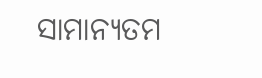ସାମାନ୍ୟତମ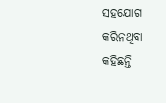ସହଯୋଗ କରିନଥିବା କହିଛନ୍ତି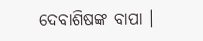ଦେବାଶିଷଙ୍କ ବାପା ।